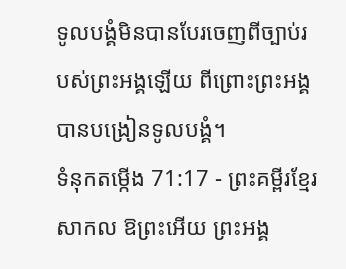ទូលបង្គំមិនបានបែរចេញពីច្បាប់របស់ព្រះអង្គឡើយ ពីព្រោះព្រះអង្គបានបង្រៀនទូលបង្គំ។
ទំនុកតម្កើង 71:17 - ព្រះគម្ពីរខ្មែរសាកល ឱព្រះអើយ ព្រះអង្គ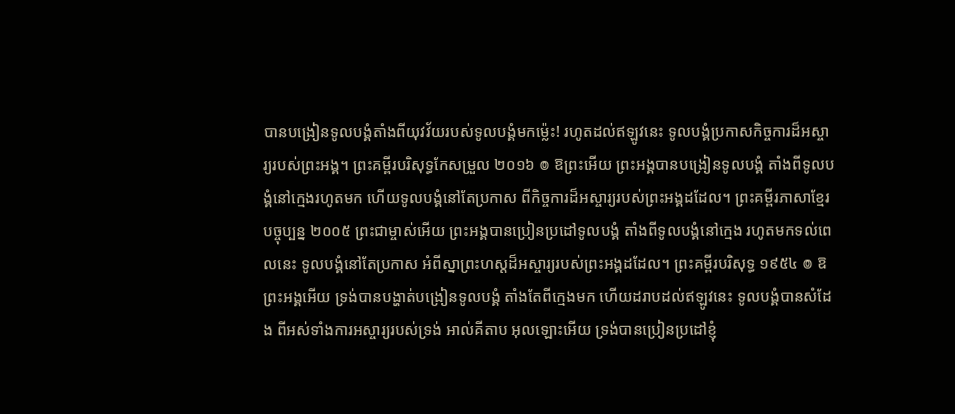បានបង្រៀនទូលបង្គំតាំងពីយុវវ័យរបស់ទូលបង្គំមកម្ល៉េះ! រហូតដល់ឥឡូវនេះ ទូលបង្គំប្រកាសកិច្ចការដ៏អស្ចារ្យរបស់ព្រះអង្គ។ ព្រះគម្ពីរបរិសុទ្ធកែសម្រួល ២០១៦ ៙ ឱព្រះអើយ ព្រះអង្គបានបង្រៀនទូលបង្គំ តាំងពីទូលបង្គំនៅក្មេងរហូតមក ហើយទូលបង្គំនៅតែប្រកាស ពីកិច្ចការដ៏អស្ចារ្យរបស់ព្រះអង្គដដែល។ ព្រះគម្ពីរភាសាខ្មែរបច្ចុប្បន្ន ២០០៥ ព្រះជាម្ចាស់អើយ ព្រះអង្គបានប្រៀនប្រដៅទូលបង្គំ តាំងពីទូលបង្គំនៅក្មេង រហូតមកទល់ពេលនេះ ទូលបង្គំនៅតែប្រកាស អំពីស្នាព្រះហស្ដដ៏អស្ចារ្យរបស់ព្រះអង្គដដែល។ ព្រះគម្ពីរបរិសុទ្ធ ១៩៥៤ ៙ ឱព្រះអង្គអើយ ទ្រង់បានបង្ហាត់បង្រៀនទូលបង្គំ តាំងតែពីក្មេងមក ហើយដរាបដល់ឥឡូវនេះ ទូលបង្គំបានសំដែង ពីអស់ទាំងការអស្ចារ្យរបស់ទ្រង់ អាល់គីតាប អុលឡោះអើយ ទ្រង់បានប្រៀនប្រដៅខ្ញុំ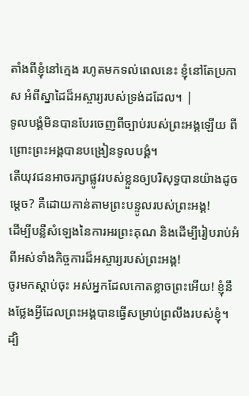តាំងពីខ្ញុំនៅក្មេង រហូតមកទល់ពេលនេះ ខ្ញុំនៅតែប្រកាស អំពីស្នាដៃដ៏អស្ចារ្យរបស់ទ្រង់ដដែល។ |
ទូលបង្គំមិនបានបែរចេញពីច្បាប់របស់ព្រះអង្គឡើយ ពីព្រោះព្រះអង្គបានបង្រៀនទូលបង្គំ។
តើយុវជនអាចរក្សាផ្លូវរបស់ខ្លួនឲ្យបរិសុទ្ធបានយ៉ាងដូចម្ដេច? គឺដោយកាន់តាមព្រះបន្ទូលរបស់ព្រះអង្គ!
ដើម្បីបន្លឺសំឡេងនៃការអរព្រះគុណ និងដើម្បីរៀបរាប់អំពីអស់ទាំងកិច្ចការដ៏អស្ចារ្យរបស់ព្រះអង្គ!
ចូរមកស្ដាប់ចុះ អស់អ្នកដែលកោតខ្លាចព្រះអើយ! ខ្ញុំនឹងថ្លែងអ្វីដែលព្រះអង្គបានធ្វើសម្រាប់ព្រលឹងរបស់ខ្ញុំ។
ដ្បិ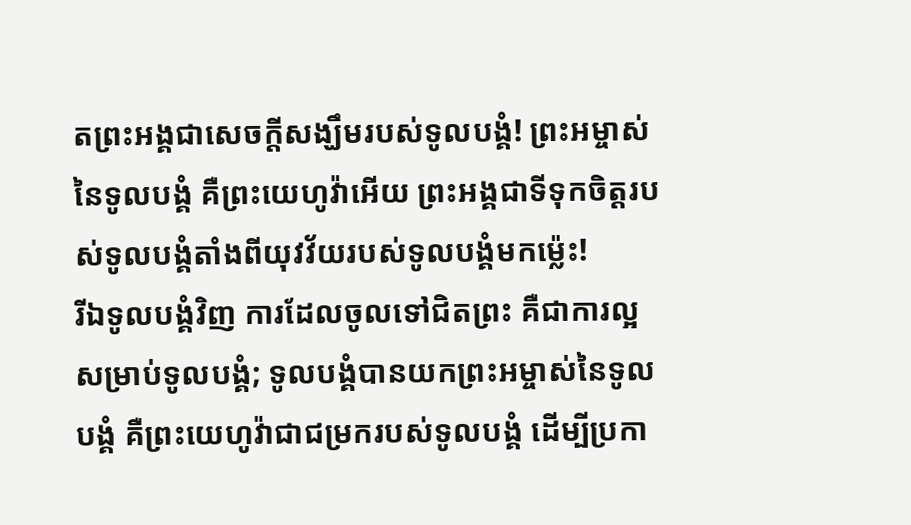តព្រះអង្គជាសេចក្ដីសង្ឃឹមរបស់ទូលបង្គំ! ព្រះអម្ចាស់នៃទូលបង្គំ គឺព្រះយេហូវ៉ាអើយ ព្រះអង្គជាទីទុកចិត្តរបស់ទូលបង្គំតាំងពីយុវវ័យរបស់ទូលបង្គំមកម្ល៉េះ!
រីឯទូលបង្គំវិញ ការដែលចូលទៅជិតព្រះ គឺជាការល្អសម្រាប់ទូលបង្គំ; ទូលបង្គំបានយកព្រះអម្ចាស់នៃទូលបង្គំ គឺព្រះយេហូវ៉ាជាជម្រករបស់ទូលបង្គំ ដើម្បីប្រកា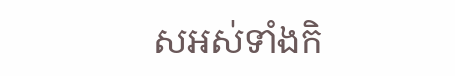សអស់ទាំងកិ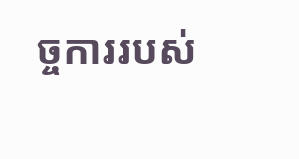ច្ចការរបស់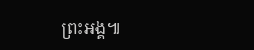ព្រះអង្គ៕